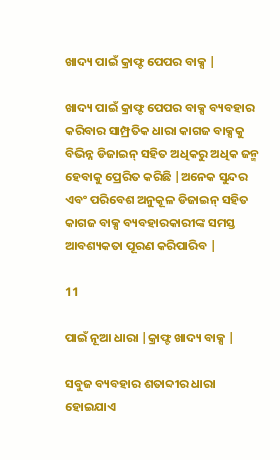ଖାଦ୍ୟ ପାଇଁ କ୍ରାଫ୍ଟ ପେପର ବାକ୍ସ |

ଖାଦ୍ୟ ପାଇଁ କ୍ରାଫ୍ଟ ପେପର ବାକ୍ସ ବ୍ୟବହାର କରିବାର ସାମ୍ପ୍ରତିକ ଧାରା କାଗଜ ବାକ୍ସକୁ ବିଭିନ୍ନ ଡିଜାଇନ୍ ସହିତ ଅଧିକରୁ ଅଧିକ ଜନ୍ମ ହେବାକୁ ପ୍ରେରିତ କରିଛି |ଅନେକ ସୁନ୍ଦର ଏବଂ ପରିବେଶ ଅନୁକୂଳ ଡିଜାଇନ୍ ସହିତ କାଗଜ ବାକ୍ସ ବ୍ୟବହାରକାରୀଙ୍କ ସମସ୍ତ ଆବଶ୍ୟକତା ପୂରଣ କରିପାରିବ |

11

ପାଇଁ ନୂଆ ଧାରା |କ୍ରାଫ୍ଟ ଖାଦ୍ୟ ବାକ୍ସ |

ସବୁଜ ବ୍ୟବହାର ଶତାବ୍ଦୀର ଧାରା ହୋଇଯାଏ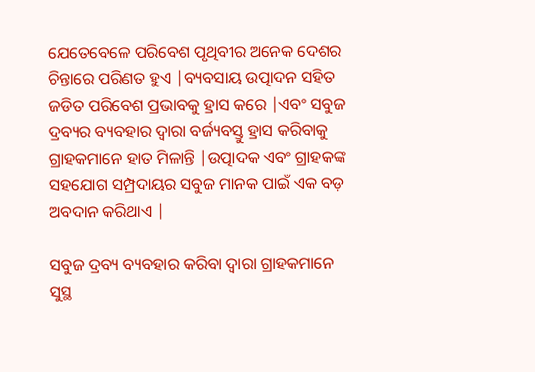ଯେତେବେଳେ ପରିବେଶ ପୃଥିବୀର ଅନେକ ଦେଶର ଚିନ୍ତାରେ ପରିଣତ ହୁଏ |ବ୍ୟବସାୟ ଉତ୍ପାଦନ ସହିତ ଜଡିତ ପରିବେଶ ପ୍ରଭାବକୁ ହ୍ରାସ କରେ |ଏବଂ ସବୁଜ ଦ୍ରବ୍ୟର ବ୍ୟବହାର ଦ୍ୱାରା ବର୍ଜ୍ୟବସ୍ତୁ ହ୍ରାସ କରିବାକୁ ଗ୍ରାହକମାନେ ହାତ ମିଳାନ୍ତି |ଉତ୍ପାଦକ ଏବଂ ଗ୍ରାହକଙ୍କ ସହଯୋଗ ସମ୍ପ୍ରଦାୟର ସବୁଜ ମାନକ ପାଇଁ ଏକ ବଡ଼ ଅବଦାନ କରିଥାଏ |

ସବୁଜ ଦ୍ରବ୍ୟ ବ୍ୟବହାର କରିବା ଦ୍ୱାରା ଗ୍ରାହକମାନେ ସୁସ୍ଥ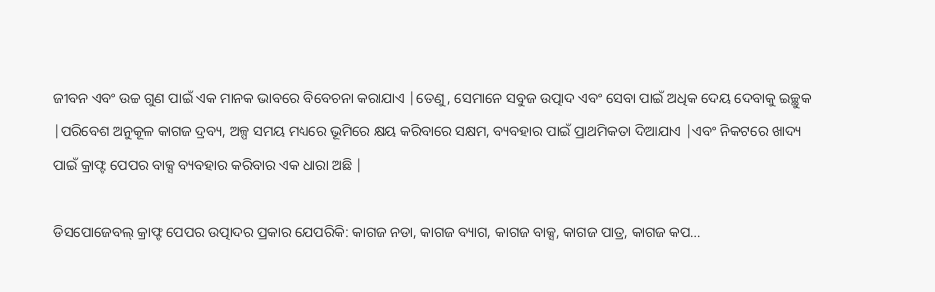ଜୀବନ ଏବଂ ଉଚ୍ଚ ଗୁଣ ପାଇଁ ଏକ ମାନକ ଭାବରେ ବିବେଚନା କରାଯାଏ |ତେଣୁ, ସେମାନେ ସବୁଜ ଉତ୍ପାଦ ଏବଂ ସେବା ପାଇଁ ଅଧିକ ଦେୟ ଦେବାକୁ ଇଚ୍ଛୁକ |ପରିବେଶ ଅନୁକୂଳ କାଗଜ ଦ୍ରବ୍ୟ, ଅଳ୍ପ ସମୟ ମଧ୍ୟରେ ଭୂମିରେ କ୍ଷୟ କରିବାରେ ସକ୍ଷମ, ବ୍ୟବହାର ପାଇଁ ପ୍ରାଥମିକତା ଦିଆଯାଏ |ଏବଂ ନିକଟରେ ଖାଦ୍ୟ ପାଇଁ କ୍ରାଫ୍ଟ ପେପର ବାକ୍ସ ବ୍ୟବହାର କରିବାର ଏକ ଧାରା ଅଛି |

ଡିସପୋଜେବଲ୍ କ୍ରାଫ୍ଟ ପେପର ଉତ୍ପାଦର ପ୍ରକାର ଯେପରିକି: କାଗଜ ନଡା, କାଗଜ ବ୍ୟାଗ, କାଗଜ ବାକ୍ସ, କାଗଜ ପାତ୍ର, କାଗଜ କପ…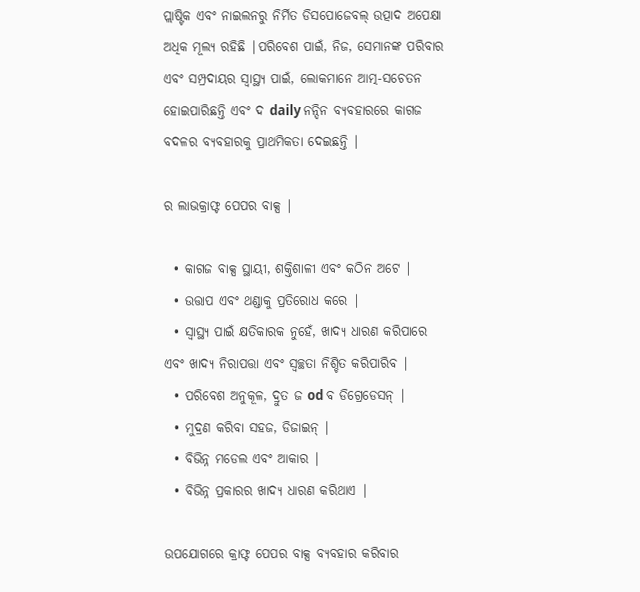ପ୍ଲାଷ୍ଟିକ ଏବଂ ନାଇଲନରୁ ନିର୍ମିତ ଡିସପୋଜେବଲ୍ ଉତ୍ପାଦ ଅପେକ୍ଷା ଅଧିକ ମୂଲ୍ୟ ରହିଛି |ପରିବେଶ ପାଇଁ, ନିଜ, ସେମାନଙ୍କ ପରିବାର ଏବଂ ସମ୍ପ୍ରଦାୟର ସ୍ୱାସ୍ଥ୍ୟ ପାଇଁ, ଲୋକମାନେ ଆତ୍ମ-ସଚେତନ ହୋଇପାରିଛନ୍ତି ଏବଂ ଦ daily ନନ୍ଦିନ ବ୍ୟବହାରରେ କାଗଜ ବଦଳର ବ୍ୟବହାରକୁ ପ୍ରାଥମିକତା ଦେଇଛନ୍ତି |

ର ଲାଭକ୍ରାଫ୍ଟ ପେପର ବାକ୍ସ |

  • କାଗଜ ବାକ୍ସ ସ୍ଥାୟୀ, ଶକ୍ତିଶାଳୀ ଏବଂ କଠିନ ଅଟେ |
  • ଉତ୍ତାପ ଏବଂ ଥଣ୍ଡାକୁ ପ୍ରତିରୋଧ କରେ |
  • ସ୍ୱାସ୍ଥ୍ୟ ପାଇଁ କ୍ଷତିକାରକ ନୁହେଁ, ଖାଦ୍ୟ ଧାରଣ କରିପାରେ ଏବଂ ଖାଦ୍ୟ ନିରାପତ୍ତା ଏବଂ ସ୍ୱଚ୍ଛତା ନିଶ୍ଚିତ କରିପାରିବ |
  • ପରିବେଶ ଅନୁକୂଳ, ଦ୍ରୁତ ଜ od ବ ଡିଗ୍ରେଡେସନ୍ |
  • ମୁଦ୍ରଣ କରିବା ସହଜ, ଡିଜାଇନ୍ |
  • ବିଭିନ୍ନ ମଡେଲ ଏବଂ ଆକାର |
  • ବିଭିନ୍ନ ପ୍ରକାରର ଖାଦ୍ୟ ଧାରଣ କରିଥାଏ |

ଉପଯୋଗରେ କ୍ରାଫ୍ଟ ପେପର ବାକ୍ସ ବ୍ୟବହାର କରିବାର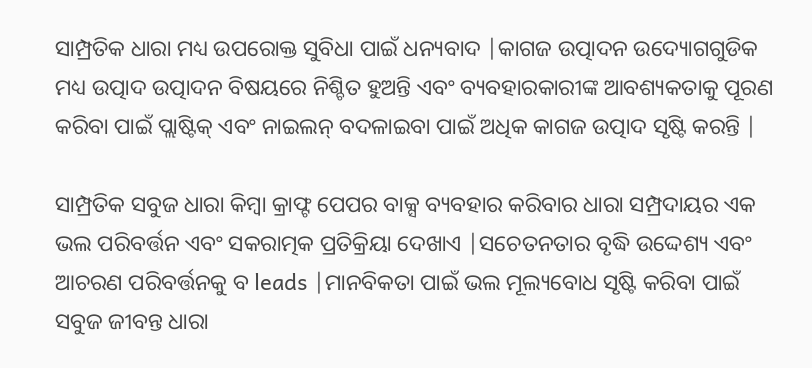ସାମ୍ପ୍ରତିକ ଧାରା ମଧ୍ୟ ଉପରୋକ୍ତ ସୁବିଧା ପାଇଁ ଧନ୍ୟବାଦ |କାଗଜ ଉତ୍ପାଦନ ଉଦ୍ୟୋଗଗୁଡିକ ମଧ୍ୟ ଉତ୍ପାଦ ଉତ୍ପାଦନ ବିଷୟରେ ନିଶ୍ଚିତ ହୁଅନ୍ତି ଏବଂ ବ୍ୟବହାରକାରୀଙ୍କ ଆବଶ୍ୟକତାକୁ ପୂରଣ କରିବା ପାଇଁ ପ୍ଲାଷ୍ଟିକ୍ ଏବଂ ନାଇଲନ୍ ବଦଳାଇବା ପାଇଁ ଅଧିକ କାଗଜ ଉତ୍ପାଦ ସୃଷ୍ଟି କରନ୍ତି |

ସାମ୍ପ୍ରତିକ ସବୁଜ ଧାରା କିମ୍ବା କ୍ରାଫ୍ଟ ପେପର ବାକ୍ସ ବ୍ୟବହାର କରିବାର ଧାରା ସମ୍ପ୍ରଦାୟର ଏକ ଭଲ ପରିବର୍ତ୍ତନ ଏବଂ ସକରାତ୍ମକ ପ୍ରତିକ୍ରିୟା ଦେଖାଏ |ସଚେତନତାର ବୃଦ୍ଧି ଉଦ୍ଦେଶ୍ୟ ଏବଂ ଆଚରଣ ପରିବର୍ତ୍ତନକୁ ବ leads |ମାନବିକତା ପାଇଁ ଭଲ ମୂଲ୍ୟବୋଧ ସୃଷ୍ଟି କରିବା ପାଇଁ ସବୁଜ ଜୀବନ୍ତ ଧାରା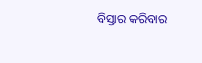ବିସ୍ତାର କରିବାର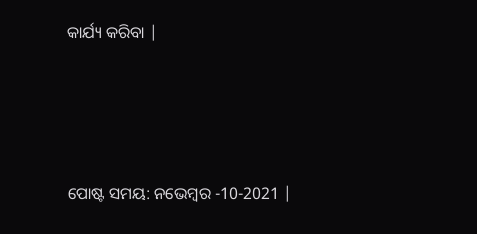କାର୍ଯ୍ୟ କରିବା |




ପୋଷ୍ଟ ସମୟ: ନଭେମ୍ବର -10-2021 |